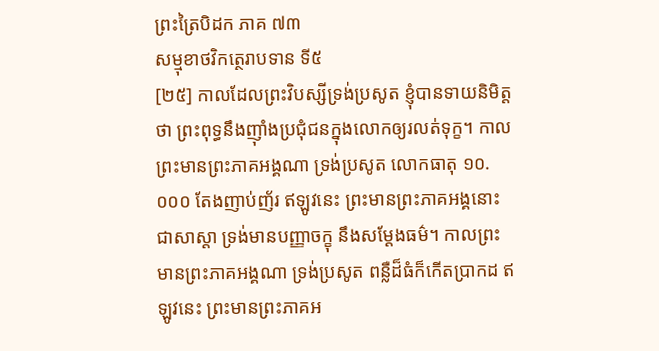ព្រះត្រៃបិដក ភាគ ៧៣
សម្មុខាថវិកត្ថេរាបទាន ទី៥
[២៥] កាលដែលព្រះវិបស្សីទ្រង់ប្រសូត ខ្ញុំបានទាយនិមិត្តថា ព្រះពុទ្ធនឹងញ៉ាំងប្រជុំជនក្នុងលោកឲ្យរលត់ទុក្ខ។ កាលព្រះមានព្រះភាគអង្គណា ទ្រង់ប្រសូត លោកធាតុ ១០.០០០ តែងញាប់ញ័រ ឥឡូវនេះ ព្រះមានព្រះភាគអង្គនោះ ជាសាស្តា ទ្រង់មានបញ្ញាចក្ខុ នឹងសម្ដែងធម៌។ កាលព្រះមានព្រះភាគអង្គណា ទ្រង់ប្រសូត ពន្លឺដ៏ធំក៏កើតប្រាកដ ឥឡូវនេះ ព្រះមានព្រះភាគអ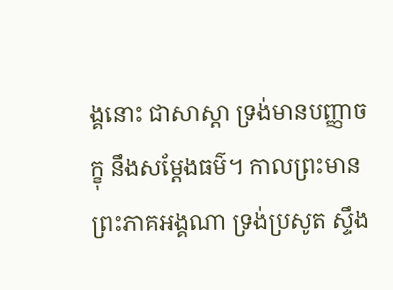ង្គនោះ ជាសាស្តា ទ្រង់មានបញ្ញាចក្ខុ នឹងសម្ដែងធម៌។ កាលព្រះមានព្រះភាគអង្គណា ទ្រង់ប្រសូត ស្ទឹង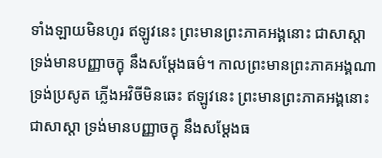ទាំងឡាយមិនហូរ ឥឡូវនេះ ព្រះមានព្រះភាគអង្គនោះ ជាសាស្តា ទ្រង់មានបញ្ញាចក្ខុ នឹងសម្ដែងធម៌។ កាលព្រះមានព្រះភាគអង្គណា ទ្រង់ប្រសូត ភ្លើងអវិចីមិនឆេះ ឥឡូវនេះ ព្រះមានព្រះភាគអង្គនោះ ជាសាស្តា ទ្រង់មានបញ្ញាចក្ខុ នឹងសម្ដែងធ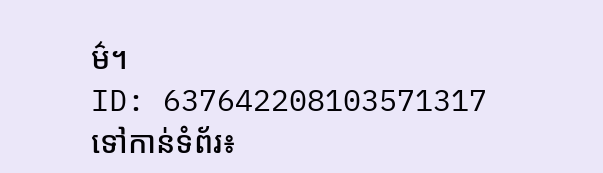ម៌។
ID: 637642208103571317
ទៅកាន់ទំព័រ៖